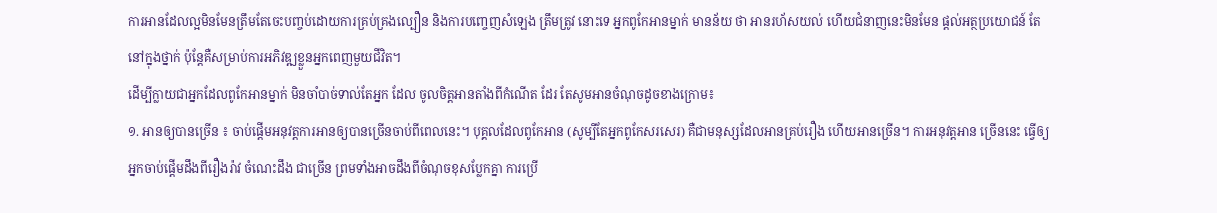ការអានដែលល្អមិនមែនត្រឹមតែចេះបញ្ចប់ដោយការគ្រប់គ្រងល្បឿន និងការបញ្ចេញសំឡេង ត្រឹមត្រូវ នោះទេ អ្នកពូកែអានម្នាក់ មានន័យ ថា អានរហ័សយល់ ហើយជំនាញនេះមិនមែន ផ្ដល់អត្ថប្រយោជន៍ តែនៅក្នុងថ្នាក់ ប៉ុន្តែគឺសម្រាប់ការអភិវឌ្ឍខ្លួនអ្នកពេញមួយជីវិត។
ដើម្បីក្លាយជាអ្នកដែលពូកែអានម្នាក់ មិនចាំបាច់ទាល់តែអ្នក ដែល ចូលចិត្តអានតាំងពីកំណើត ដែរ តែសូមអានចំណុចដូចខាងក្រោម៖
១. អានឲ្យបានច្រើន ៖ ចាប់ផ្ដើមអនុវត្តការអានឲ្យបានច្រើនចាប់ពីពេលនេះ។ បុគ្គលដែលពូកែអាន (សូម្បីតែអ្នកពូកែសរសេរ) គឺជាមនុស្សដែលអានគ្រប់រឿង ហើយអានច្រើន។ ការអនុវត្តអាន ច្រើននេះ ធ្វើឲ្យអ្នកចាប់ផ្ដើមដឹងពីរឿងរ៉ាវ ចំណេះដឹង ជាច្រើន ព្រមទាំងអាចដឹងពីចំណុចខុសប្លែកគ្នា ការប្រើ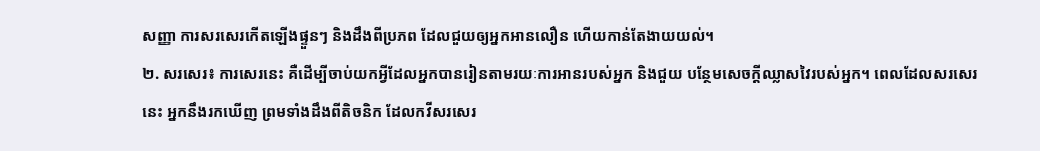សញ្ញា ការសរសេរកើតឡើងផ្ទួនៗ និងដឹងពីប្រភព ដែលជួយឲ្យអ្នកអានលឿន ហើយកាន់តែងាយយល់។
២. សរសេរ៖ ការសេរនេះ គឺដើម្បីចាប់យកអ្វីដែលអ្នកបានរៀនតាមរយៈការអានរបស់អ្នក និងជួយ បន្ថែមសេចក្ដីឈ្លាសវៃរបស់អ្នក។ ពេលដែលសរសេរនេះ អ្នកនឹងរកឃើញ ព្រមទាំងដឹងពីតិចនិក ដែលកវីសរសេរ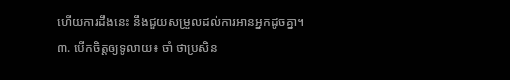ហើយការដឹងនេះ នឹងជួយសម្រួលដល់ការអានអ្នកដូចគ្នា។
៣. បើកចិត្តឲ្យទូលាយ៖ ចាំ ថាប្រសិន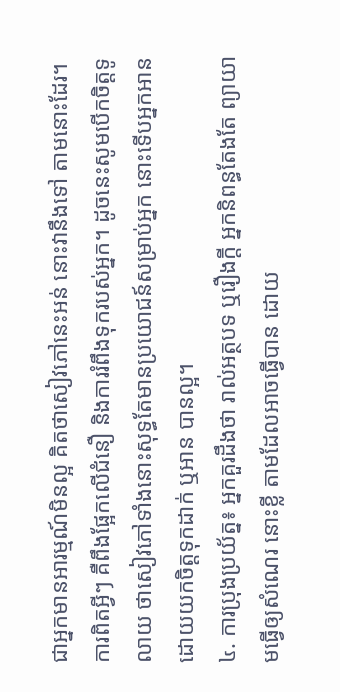ជាអ្នកមានអារម្មណ៍មិនល្អ គិតថាសៀវភៅនេះអន់ នោះវានឹងទៅ តាមនោះដែរ។ ការពិតអ្វីៗ គឺពឹងផ្អែកលើជំនឿ និងការរំពឹងទុករបស់អ្នក។ ដូចនេះសូមបើកចិត្តទូលាយ ថាសៀវភៅទាំងនោះសុទ្ធតែមានប្រយោជន៍សម្រាប់អ្នក នោះទើបអ្នកអានដោយយកចិត្តទុកដាក់ ឬអាន បានល្អ។
៤. ការប្រុងប្រយ័ត្ន៖ អ្នកគួរដឹងថា រាល់អត្ថបទ ឬរឿងក្ដី អ្នកនិពន្ធតែងតែ ព្យាយាមធ្វើឲ្យសំណេរ នោះខ្លី តាមដែលអាចធ្វើបាន ដោយ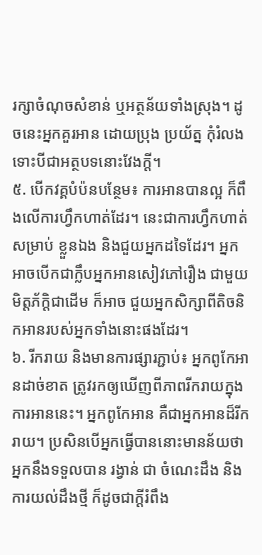រក្សាចំណុចសំខាន់ ឬអត្ថន័យទាំងស្រុង។ ដូចនេះអ្នកគួរអាន ដោយប្រុង ប្រយ័ត្ន កុំរំលង ទោះបីជាអត្ថបទនោះវែងក្ដី។
៥. បើកវគ្គបំប៉នបន្ថែម៖ ការអានបានល្អ ក៏ពឹងលើការហ្វឹកហាត់ដែរ។ នេះជាការហ្វឹកហាត់ សម្រាប់ ខ្លួនឯង និងជួយអ្នកដទៃដែរ។ អ្នកអាចបើកជាក្លឹបអ្នកអានសៀវភៅរឿង ជាមួយមិត្តភ័ក្ដិជាដើម ក៏អាច ជួយអ្នកសិក្សាពីតិចនិកអានរបស់អ្នកទាំងនោះផងដែរ។
៦. រីករាយ និងមានការផ្សារភ្ជាប់៖ អ្នកពូកែអានដាច់ខាត ត្រូវរកឲ្យឃើញពីភាពរីករាយក្នុងការអាននេះ។ អ្នកពូកែអាន គឺជាអ្នកអានដ៏រីករាយ។ ប្រសិនបើអ្នកធ្វើបាននោះមានន័យថា អ្នកនឹងទទួលបាន រង្វាន់ ជា ចំណេះដឹង និងការយល់ដឹងថ្មី ក៏ដូចជាក្ដីរំពឹង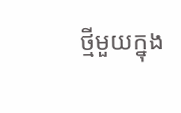ថ្មីមួយក្នុង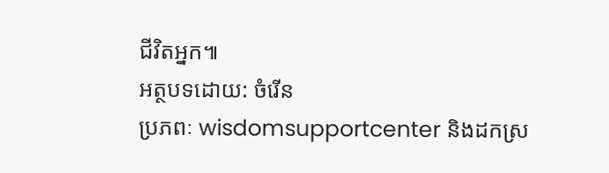ជីវិតអ្នក៕
អត្ថបទដោយ: ចំរើន
ប្រភពៈ wisdomsupportcenter និងដកស្រ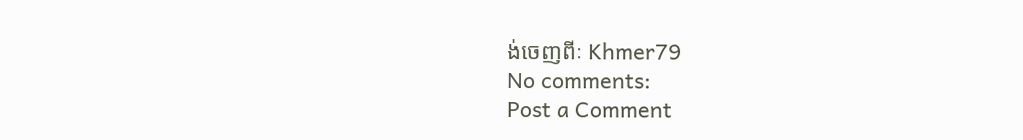ង់ចេញពីៈ Khmer79
No comments:
Post a Comment